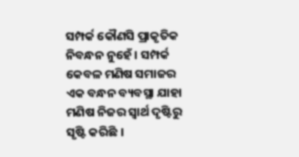ସମ୍ପର୍କ କୌଣସି ପ୍ରାକୃତିକ ନିବନ୍ଧନ ନୁହେଁ । ସମ୍ପର୍କ କେବଳ ମଣିଷ ସମାଜର ଏକ ବନ୍ଧନ ବ୍ୟବସ୍ଥା ଯାହା ମଣିଷ ନିଜର ସ୍ୱାର୍ଥ ଦୃଷ୍ଟିରୁ ସୃଷ୍ଟି କରିଛି ।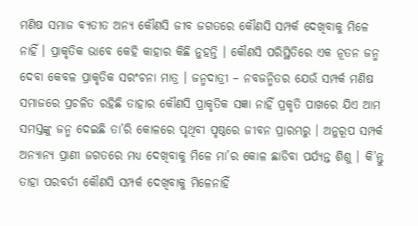ମଣିଷ ସମାଜ ବ୍ୟତୀତ ଅନ୍ୟ କୌଣସି ଜୀବ ଜଗତରେ କୌଣସି ସମ୍ପର୍କ ଦେଖିବାକୁ ମିଳେ ନାହିଁ । ପ୍ରାକୃତିକ ଭାବେ କେହି କାହାର କିଛି ନୁହନ୍ତି । କୌଣସି ପରିସ୍ଥିତିରେ ଏକ ନୂତନ ଜନ୍ମ ଦେବା କେବଳ ପ୍ରାକୃତିକ ସରଂଚନା ମାତ୍ର । ଜନ୍ମଦାତ୍ରୀ – ନବଜନ୍ମିତର ଯେଉଁ ସମ୍ପର୍କ ମଣିଷ ସମାଜରେ ପ୍ରଚଳିତ ରହିଛି ତାହାର କୌଣସି ପ୍ରାକୃତିକ ସଜ୍ଞା ନାହିଁ ପ୍ରକୃତି ପାଖରେ ଯିଏ ଆମ ସମସ୍ତଙ୍କୁ ଜନ୍ମ ଦେଇଛି ତା’ରି କୋଳରେ ପୃଥିବୀ ପୃଷ୍ଠରେ ଜୀବନ ପ୍ରାରମ୍ଭରୁ । ଅନୁରୂପ ସମ୍ପର୍କ ଅନ୍ୟାନ୍ୟ ପ୍ରାଣୀ ଜଗତରେ ମଧ୍ୟ ଦେଖିବାକୁ ମିଳେ ମା’ର କୋଳ ଛାଡିବା ପର୍ଯ୍ୟନ୍ତ ଶିଶୁ । କି’ନ୍ତୁ ତାହା ପରବର୍ତୀ କୌଣସି ସମ୍ପର୍କ ଦେଖିବାକୁ ମିଳେନାହିଁ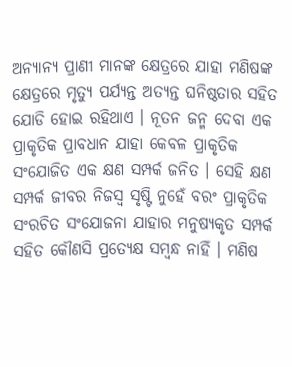ଅନ୍ୟାନ୍ୟ ପ୍ରାଣୀ ମାନଙ୍କ କ୍ଷେତ୍ରରେ ଯାହା ମଣିଷଙ୍କ କ୍ଷେତ୍ରରେ ମୃତ୍ୟୁ ପର୍ଯ୍ୟନ୍ତ ଅତ୍ୟନ୍ତ ଘନିଷ୍ଠତାର ସହିତ ଯୋଡି ହୋଇ ରହିଥାଏ । ନୂତନ ଜନ୍ମ ଦେବା ଏକ ପ୍ରାକୃତିକ ପ୍ରାବଧାନ ଯାହା କେବଳ ପ୍ରାକୃତିକ ସଂଯୋଜିତ ଏକ କ୍ଷଣ ସମ୍ପର୍କ ଜନିତ । ସେହି କ୍ଷଣ ସମ୍ପର୍କ ଜୀବର ନିଜସ୍ୱ ସୃଷ୍ଟି ନୁହେଁ ବରଂ ପ୍ରାକୃତିକ ସଂରଚିତ ସଂଯୋଜନା ଯାହାର ମନୁଷ୍ୟକୃତ ସମ୍ପର୍କ ସହିତ କୌଣସି ପ୍ରତ୍ୟେକ୍ଷ ସମ୍ବନ୍ଧ ନାହିଁ । ମଣିଷ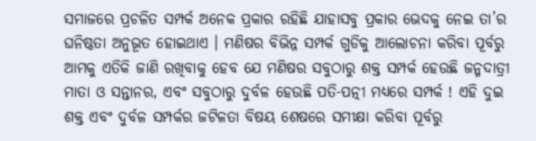ସମାଜରେ ପ୍ରଚଳିତ ସମ୍ପର୍କ ଅନେକ ପ୍ରକାର ରହିଛି ଯାହାସବୁ ପ୍ରକାର ଭେଦକୁ ନେଇ ତା’ର ଘନିଷ୍ଠତା ଅନୁଭୂତ ହୋଇଥାଏ । ମଣିଷର ବିଭିନ୍ନ ସମ୍ପର୍କ ଗୁଡିକୁ ଆଲୋଚନା କରିବା ପୂର୍ବରୁ ଆମକୁ ଏତିକି ଜାଣି ରଖିବାକୁ ହେବ ଯେ ମଣିଷର ସବୁଠାରୁ ଶକ୍ତ ସମ୍ପର୍କ ହେଉଛି ଜନ୍ମଦାତ୍ରୀ ମାତା ଓ ସନ୍ତାନର, ଏବଂ ସବୁଠାରୁ ଦୁର୍ବଳ ହେଉଛି ପତି-ପତ୍ନୀ ମଧ୍ୟରେ ସମ୍ପର୍କ ! ଏହି ଦୁଇ ଶକ୍ତ ଏବଂ ଦୁର୍ବଳ ସମ୍ପର୍କର ଜଟିଳତା ବିଷୟ ଶେଷରେ ସମୀକ୍ଷା କରିବା ପୂର୍ବରୁ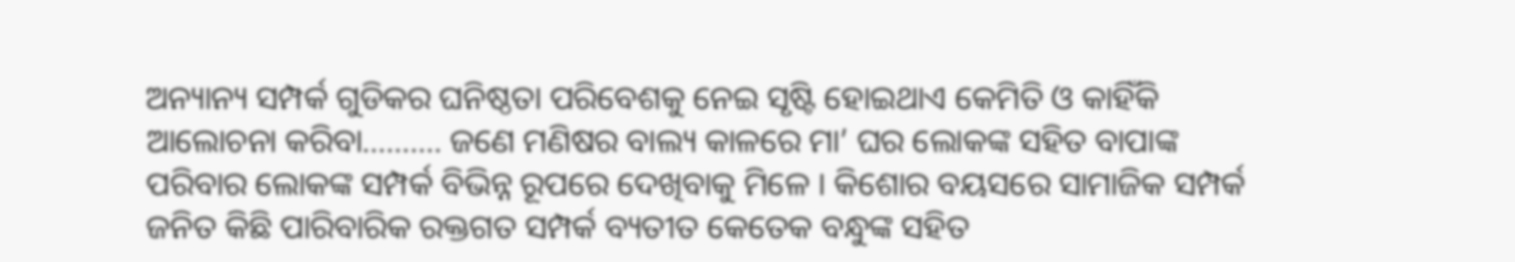ଅନ୍ୟାନ୍ୟ ସମ୍ପର୍କ ଗୁଡିକର ଘନିଷ୍ଠତା ପରିବେଶକୁ ନେଇ ସୃଷ୍ଟି ହୋଇଥାଏ କେମିତି ଓ କାହିଁକି ଆଲୋଚନା କରିବା………. ଜଣେ ମଣିଷର ବାଲ୍ୟ କାଳରେ ମା’ ଘର ଲୋକଙ୍କ ସହିତ ବାପାଙ୍କ ପରିବାର ଲୋକଙ୍କ ସମ୍ପର୍କ ବିଭିନ୍ନ ରୂପରେ ଦେଖିବାକୁ ମିଳେ । କିଶୋର ବୟସରେ ସାମାଜିକ ସମ୍ପର୍କ ଜନିତ କିଛି ପାରିବାରିକ ରକ୍ତଗତ ସମ୍ପର୍କ ବ୍ୟତୀତ କେତେକ ବନ୍ଧୁଙ୍କ ସହିତ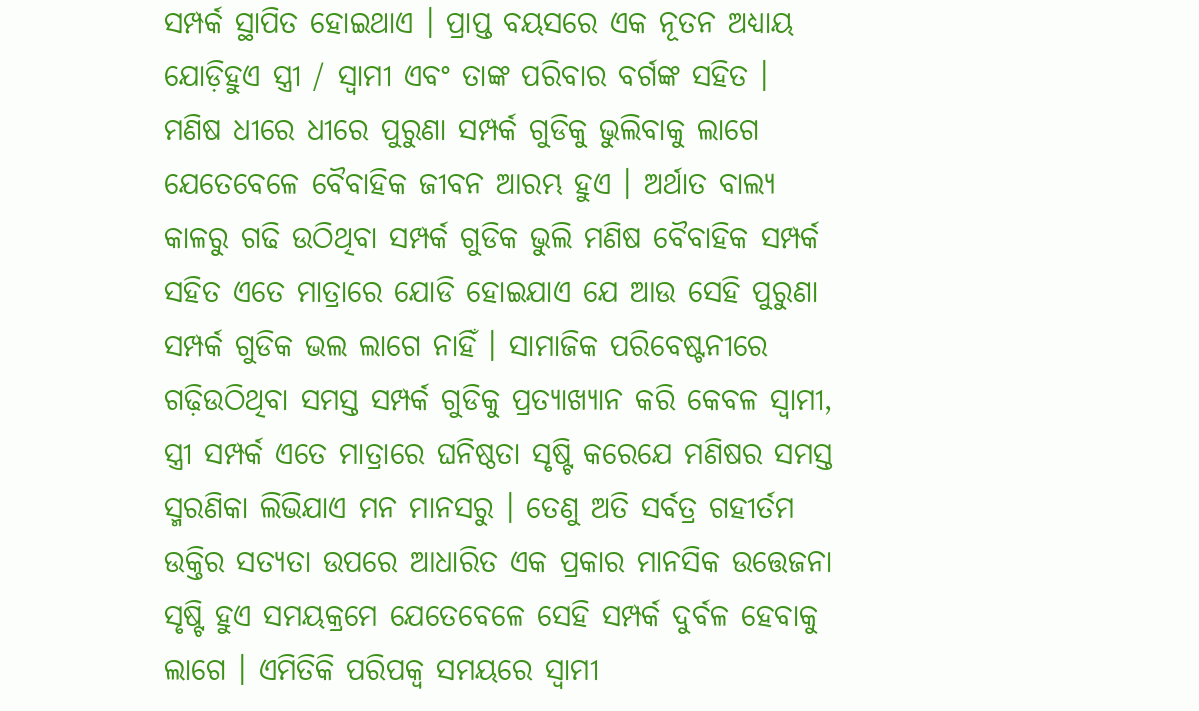ସମ୍ପର୍କ ସ୍ଥାପିତ ହୋଇଥାଏ । ପ୍ରାପ୍ତ ବୟସରେ ଏକ ନୂତନ ଅଧ୍ୟାୟ ଯୋଡ଼ିହୁଏ ସ୍ତ୍ରୀ / ସ୍ୱାମୀ ଏବଂ ତାଙ୍କ ପରିବାର ବର୍ଗଙ୍କ ସହିତ । ମଣିଷ ଧୀରେ ଧୀରେ ପୁରୁଣା ସମ୍ପର୍କ ଗୁଡିକୁ ଭୁଲିବାକୁ ଲାଗେ ଯେତେବେଳେ ବୈବାହିକ ଜୀବନ ଆରମ୍ଭ ହୁଏ । ଅର୍ଥାତ ବାଲ୍ୟ କାଳରୁ ଗଢି ଉଠିଥିବା ସମ୍ପର୍କ ଗୁଡିକ ଭୁଲି ମଣିଷ ବୈବାହିକ ସମ୍ପର୍କ ସହିତ ଏତେ ମାତ୍ରାରେ ଯୋଡି ହୋଇଯାଏ ଯେ ଆଉ ସେହି ପୁରୁଣା ସମ୍ପର୍କ ଗୁଡିକ ଭଲ ଲାଗେ ନାହିଁ । ସାମାଜିକ ପରିବେଷ୍ଟନୀରେ ଗଢ଼ିଉଠିଥିବା ସମସ୍ତ ସମ୍ପର୍କ ଗୁଡିକୁ ପ୍ରତ୍ୟାଖ୍ୟାନ କରି କେବଳ ସ୍ୱାମୀ, ସ୍ତ୍ରୀ ସମ୍ପର୍କ ଏତେ ମାତ୍ରାରେ ଘନିଷ୍ଠତା ସୃଷ୍ଟି କରେଯେ ମଣିଷର ସମସ୍ତ ସ୍ମରଣିକା ଲିଭିଯାଏ ମନ ମାନସରୁ । ତେଣୁ ଅତି ସର୍ବତ୍ର ଗହୀର୍ତମ ଉକ୍ତିର ସତ୍ୟତା ଉପରେ ଆଧାରିତ ଏକ ପ୍ରକାର ମାନସିକ ଉତ୍ତେଜନା ସୃଷ୍ଟି ହୁଏ ସମୟକ୍ରମେ ଯେତେବେଳେ ସେହି ସମ୍ପର୍କ ଦୁର୍ବଳ ହେବାକୁ ଲାଗେ । ଏମିତିକି ପରିପକ୍ୱ ସମୟରେ ସ୍ୱାମୀ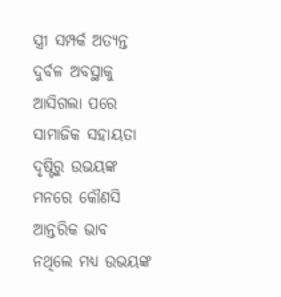ସ୍ତ୍ରୀ ସମ୍ପର୍କ ଅତ୍ୟନ୍ତ ଦୁର୍ବଳ ଅବସ୍ଥାକୁ ଆସିଗଲା ପରେ ସାମାଜିକ ସହାୟତା ଦୃଷ୍ଟିରୁ ଉଭୟଙ୍କ ମନରେ କୌଣସି ଆନ୍ତରିକ ଭାବ ନଥିଲେ ମଧ୍ୟ ଉଭୟଙ୍କ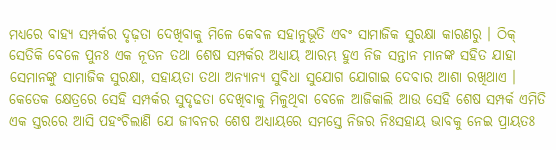ମଧ୍ୟରେ ବାହ୍ୟ ସମ୍ପର୍କର ଦୃଢ଼ତା ଦେଖିବାକୁ ମିଳେ କେବଳ ସହାନୁଭୂତି ଏବଂ ସାମାଜିକ ସୁରକ୍ଷା କାରଣରୁ । ଠିକ୍ ସେତିକି ବେଳେ ପୁନଃ ଏକ ନୂତନ ତଥା ଶେଷ ସମ୍ପର୍କର ଅଧ୍ୟାୟ ଆରମ୍ଭ ହୁଏ ନିଜ ସନ୍ତାନ ମାନଙ୍କ ସହିତ ଯାହା ସେମାନଙ୍କୁ ସାମାଜିକ ସୁରକ୍ଷା, ସହାୟତା ତଥା ଅନ୍ୟାନ୍ୟ ସୁବିଧା ସୁଯୋଗ ଯୋଗାଇ ଦେବାର ଆଶା ରଖିଥାଏ । କେତେକ କ୍ଷେତ୍ରରେ ସେହି ସମ୍ପର୍କର ସୁଦୃଢତା ଦେଖିବାକୁ ମିଳୁଥିବା ବେଳେ ଆଜିକାଲି ଆଉ ସେହି ଶେଷ ସମ୍ପର୍କ ଏମିତି ଏକ ସ୍ତରରେ ଆସି ପହଂଚିଲାଣି ଯେ ଜୀବନର ଶେଷ ଅଧ୍ୟାୟରେ ସମସ୍ତେ ନିଜର ନିଃସହାୟ ଭାବକୁ ନେଇ ପ୍ରାୟତଃ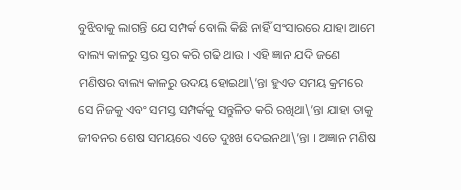ବୁଝିବାକୁ ଲାଗନ୍ତି ଯେ ସମ୍ପର୍କ ବୋଲି କିଛି ନାହିଁ ସଂସାରରେ ଯାହା ଆମେ ବାଲ୍ୟ କାଳରୁ ସ୍ତର ସ୍ତର କରି ଗଢି ଥାଉ । ଏହି ଜ୍ଞାନ ଯଦି ଜଣେ ମଣିଷର ବାଲ୍ୟ କାଳରୁ ଉଦୟ ହୋଇଥା\’ନ୍ତା ହୁଏତ ସମୟ କ୍ରମରେ ସେ ନିଜକୁ ଏବଂ ସମସ୍ତ ସମ୍ପର୍କକୁ ସନ୍ତୁଳିତ କରି ରଖିଥା\’ନ୍ତା ଯାହା ତାକୁ ଜୀବନର ଶେଷ ସମୟରେ ଏତେ ଦୁଃଖ ଦେଇନଥା\’ନ୍ତା । ଅଜ୍ଞାନ ମଣିଷ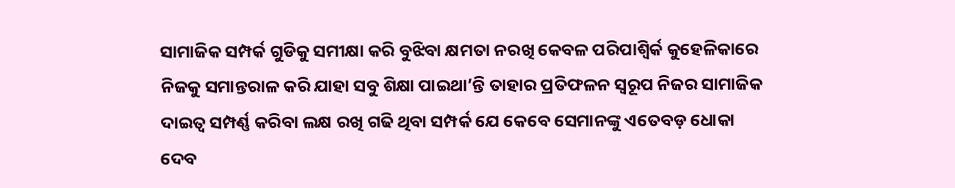ସାମାଜିକ ସମ୍ପର୍କ ଗୁଡିକୁ ସମୀକ୍ଷା କରି ବୁଝିବା କ୍ଷମତା ନରଖି କେବଳ ପରିପାଶ୍ୱିର୍କ କୁହେଳିକାରେ ନିଜକୁ ସମାନ୍ତରାଳ କରି ଯାହା ସବୁ ଶିକ୍ଷା ପାଇଥା’ନ୍ତି ତାହାର ପ୍ରତିଫଳନ ସ୍ୱରୂପ ନିଜର ସାମାଜିକ ଦାଇତ୍ୱ ସମ୍ପର୍ଣ୍ଣ କରିବା ଲକ୍ଷ ରଖି ଗଢି ଥିବା ସମ୍ପର୍କ ଯେ କେବେ ସେମାନଙ୍କୁ ଏତେବଡ଼ ଧୋକା ଦେବ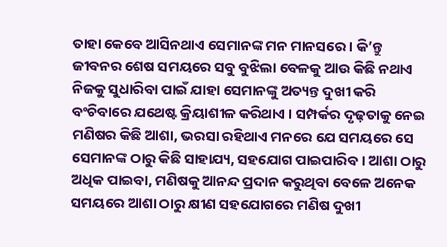ତାହା କେବେ ଆସିନଥାଏ ସେମାନଙ୍କ ମନ ମାନସରେ । କି’ନ୍ତୁ ଜୀବନର ଶେଷ ସମୟରେ ସବୁ ବୁଝିଲା ବେଳକୁ ଆଉ କିଛି ନଥାଏ ନିଜକୁ ସୁଧାରିବା ପାଇଁ ଯାହା ସେମାନଙ୍କୁ ଅତ୍ୟନ୍ତ ଦୁଖୀ କରି ବଂଚିବାରେ ଯଥେଷ୍ଟ କ୍ରିୟାଶୀଳ କରିଥାଏ । ସମ୍ପର୍କର ଦୃଢ଼ତାକୁ ନେଇ ମଣିଷର କିଛି ଆଶା, ଭରସା ରହିଥାଏ ମନରେ ଯେ ସମୟରେ ସେ ସେମାନଙ୍କ ଠାରୁ କିଛି ସାହାଯ୍ୟ, ସହଯୋଗ ପାଇପାରିବ । ଆଶା ଠାରୁ ଅଧିକ ପାଇବା, ମଣିଷକୁ ଆନନ୍ଦ ପ୍ରଦାନ କରୁଥିବା ବେଳେ ଅନେକ ସମୟରେ ଆଶା ଠାରୁ କ୍ଷୀଣ ସହଯୋଗରେ ମଣିଷ ଦୁଖୀ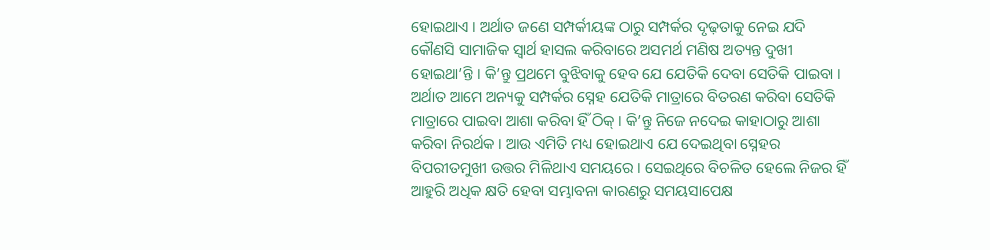ହୋଇଥାଏ । ଅର୍ଥାତ ଜଣେ ସମ୍ପର୍କୀୟଙ୍କ ଠାରୁ ସମ୍ପର୍କର ଦୃଢ଼ତାକୁ ନେଇ ଯଦି କୌଣସି ସାମାଜିକ ସ୍ୱାର୍ଥ ହାସଲ କରିବାରେ ଅସମର୍ଥ ମଣିଷ ଅତ୍ୟନ୍ତ ଦୁଖୀ ହୋଇଥା’ନ୍ତି । କି’ନ୍ତୁ ପ୍ରଥମେ ବୁଝିବାକୁ ହେବ ଯେ ଯେତିକି ଦେବା ସେତିକି ପାଇବା । ଅର୍ଥାତ ଆମେ ଅନ୍ୟକୁ ସମ୍ପର୍କର ସ୍ନେହ ଯେତିକି ମାତ୍ରାରେ ବିତରଣ କରିବା ସେତିକି ମାତ୍ରାରେ ପାଇବା ଆଶା କରିବା ହିଁ ଠିକ୍ । କି’ନ୍ତୁ ନିଜେ ନଦେଇ କାହାଠାରୁ ଆଶା କରିବା ନିରର୍ଥକ । ଆଉ ଏମିତି ମଧ୍ୟ ହୋଇଥାଏ ଯେ ଦେଇଥିବା ସ୍ନେହର ବିପରୀତମୁଖୀ ଉତ୍ତର ମିଳିଥାଏ ସମୟରେ । ସେଇଥିରେ ବିଚଳିତ ହେଲେ ନିଜର ହିଁ ଆହୁରି ଅଧିକ କ୍ଷତି ହେବା ସମ୍ଭାବନା କାରଣରୁ ସମୟସାପେକ୍ଷ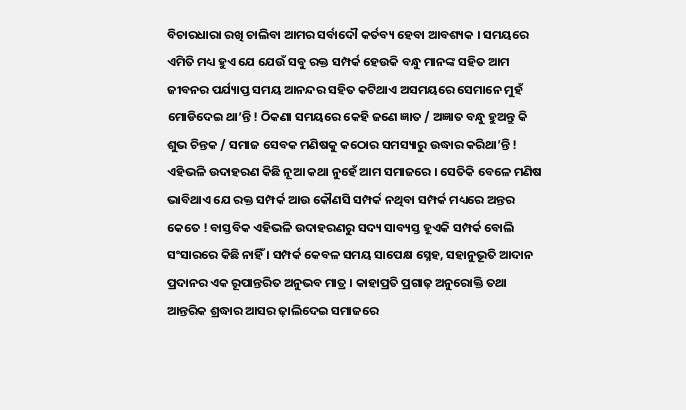ବିଚାରଧାରା ରଖି ଚାଲିବା ଆମର ସର୍ବାଦୌ କର୍ତବ୍ୟ ହେବା ଆବଶ୍ୟକ । ସମୟରେ ଏମିତି ମଧ୍ୟ ହୁଏ ଯେ ଯେଉଁ ସବୁ ରକ୍ତ ସମ୍ପର୍କ ହେଉକି ବନ୍ଧୁ ମାନଙ୍କ ସହିତ ଆମ ଜୀବନର ପର୍ଯ୍ୟାପ୍ତ ସମୟ ଆନନ୍ଦର ସହିତ କଟିଥାଏ ଅସମୟରେ ସେମାନେ ମୁହଁ ମୋଡିଦେଇ ଥା’ନ୍ତି ! ଠିକଣା ସମୟରେ କେହି ଜଣେ ଜ୍ଞାତ / ଅଜ୍ଞାତ ବନ୍ଧୁ ହୁଅନ୍ତୁ କି ଶୁଭ ଚିନ୍ତକ / ସମାଜ ସେବକ ମଣିଷକୁ କଠୋର ସମସ୍ୟାରୁ ଉଦ୍ଧାର କରିଥା’ନ୍ତି ! ଏହିଭଳି ଉଦାହରଣ କିଛି ନୂଆ କଥା ନୁହେଁ ଆମ ସମାଜରେ । ସେତିକି ବେଳେ ମଣିଷ ଭାବିଥାଏ ଯେ ରକ୍ତ ସମ୍ପର୍କ ଆଉ କୌଣସି ସମ୍ପର୍କ ନଥିବା ସମ୍ପର୍କ ମଧ୍ୟରେ ଅନ୍ତର କେତେ ! ବାସ୍ତବିକ ଏହିଭଳି ଉଦାହରଣରୁ ସଦ୍ୟ ସାବ୍ୟସ୍ତ ହୂଏକି ସମ୍ପର୍କ ବୋଲି ସଂସାରରେ କିଛି ନାହିଁ । ସମ୍ପର୍କ କେବଳ ସମୟ ସାପେକ୍ଷ ସ୍ନେହ, ସହାନୁଭୂତି ଆଦାନ ପ୍ରଦାନର ଏକ ରୂପାନ୍ତରିତ ଅନୁଭବ ମାତ୍ର । କାହାପ୍ରତି ପ୍ରଗାଢ଼ ଅନୁରୋକ୍ତି ତଥା ଆନ୍ତରିକ ଶ୍ରଦ୍ଧାର ଆସର ଢ଼ାଲିଦେଇ ସମାଜରେ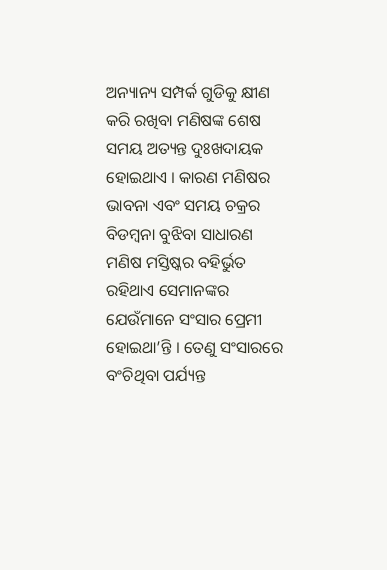ଅନ୍ୟାନ୍ୟ ସମ୍ପର୍କ ଗୁଡିକୁ କ୍ଷୀଣ କରି ରଖିବା ମଣିଷଙ୍କ ଶେଷ ସମୟ ଅତ୍ୟନ୍ତ ଦୁଃଖଦାୟକ ହୋଇଥାଏ । କାରଣ ମଣିଷର ଭାବନା ଏବଂ ସମୟ ଚକ୍ରର ବିଡମ୍ବନା ବୁଝିବା ସାଧାରଣ ମଣିଷ ମସ୍ତିଷ୍କର ବହିର୍ଭୁତ ରହିଥାଏ ସେମାନଙ୍କର ଯେଉଁମାନେ ସଂସାର ପ୍ରେମୀ ହୋଇଥା’ନ୍ତି । ତେଣୁ ସଂସାରରେ ବଂଚିଥିବା ପର୍ଯ୍ୟନ୍ତ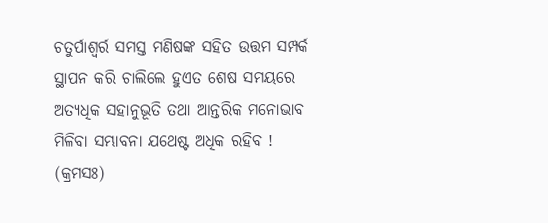ଚତୁର୍ପାଶ୍ୱର୍ର ସମସ୍ତ ମଣିଷଙ୍କ ସହିତ ଉତ୍ତମ ସମ୍ପର୍କ ସ୍ଥାପନ କରି ଚାଲିଲେ ହୁଏତ ଶେଷ ସମୟରେ ଅତ୍ୟଧିକ ସହାନୁଭୂତି ତଥା ଆନ୍ତରିକ ମନୋଭାବ ମିଳିବା ସମ୍ଭାବନା ଯଥେଷ୍ଟ ଅଧିକ ରହିବ ! (କ୍ରମସଃ)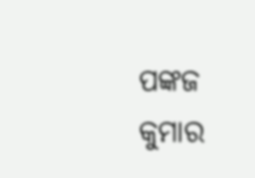ପଙ୍କଜ କୁମାର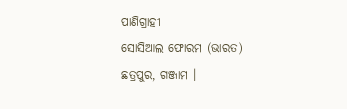ପାଣିଗ୍ରାହୀ
ସୋସିଆଲ ଫୋରମ (ଭାରତ)
ଛତ୍ରପୁର, ଗଞ୍ଜାମ ।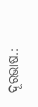ଦୂରଭାଷ.: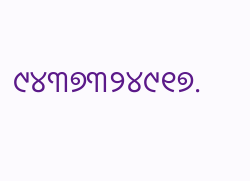୯୪୩୭୩୨୪୯୧୭.